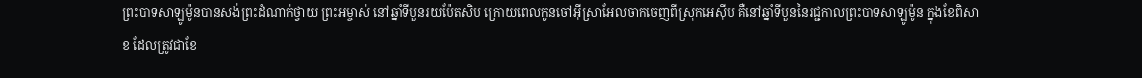ព្រះបាទសាឡូម៉ូនបានសង់ព្រះដំណាក់ថ្វាយ ព្រះអម្ចាស់ នៅឆ្នាំទីបួនរយប៉ែតសិប ក្រោយពេលកូនចៅអ៊ីស្រាអែលចាកចេញពីស្រុកអេស៊ីប គឺនៅឆ្នាំទីបួននៃរជ្ជកាលព្រះបាទសាឡូម៉ូន ក្នុងខែពិសាខ ដែលត្រូវជាខែ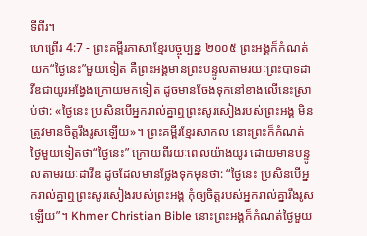ទីពីរ។
ហេព្រើរ 4:7 - ព្រះគម្ពីរភាសាខ្មែរបច្ចុប្បន្ន ២០០៥ ព្រះអង្គក៏កំណត់យក“ថ្ងៃនេះ”មួយទៀត គឺព្រះអង្គមានព្រះបន្ទូលតាមរយៈព្រះបាទដាវីឌជាយូរអង្វែងក្រោយមកទៀត ដូចមានចែងទុកនៅខាងលើនេះស្រាប់ថា: «ថ្ងៃនេះ ប្រសិនបើអ្នករាល់គ្នាឮព្រះសូរសៀងរបស់ព្រះអង្គ មិនត្រូវមានចិត្តរឹងរូសឡើយ»។ ព្រះគម្ពីរខ្មែរសាកល នោះព្រះក៏កំណត់ថ្ងៃមួយទៀតថា“ថ្ងៃនេះ” ក្រោយពីរយៈពេលយ៉ាងយូរ ដោយមានបន្ទូលតាមរយៈដាវីឌ ដូចដែលមានថ្លែងទុកមុនថា: “ថ្ងៃនេះ ប្រសិនបើអ្នករាល់គ្នាឮព្រះសូរសៀងរបស់ព្រះអង្គ កុំឲ្យចិត្តរបស់អ្នករាល់គ្នារឹងរូសឡើយ”។ Khmer Christian Bible នោះព្រះអង្គក៏កំណត់ថ្ងៃមួយ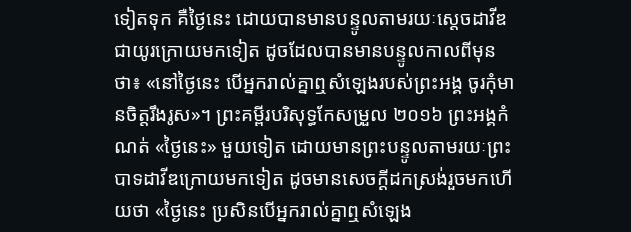ទៀតទុក គឺថ្ងៃនេះ ដោយបានមានបន្ទូលតាមរយៈស្ដេចដាវីឌជាយូរក្រោយមកទៀត ដូចដែលបានមានបន្ទូលកាលពីមុនថា៖ «នៅថ្ងៃនេះ បើអ្នករាល់គ្នាឮសំឡេងរបស់ព្រះអង្គ ចូរកុំមានចិត្តរឹងរូស»។ ព្រះគម្ពីរបរិសុទ្ធកែសម្រួល ២០១៦ ព្រះអង្គកំណត់ «ថ្ងៃនេះ» មួយទៀត ដោយមានព្រះបន្ទូលតាមរយៈព្រះបាទដាវីឌក្រោយមកទៀត ដូចមានសេចក្ដីដកស្រង់រួចមកហើយថា «ថ្ងៃនេះ ប្រសិនបើអ្នករាល់គ្នាឮសំឡេង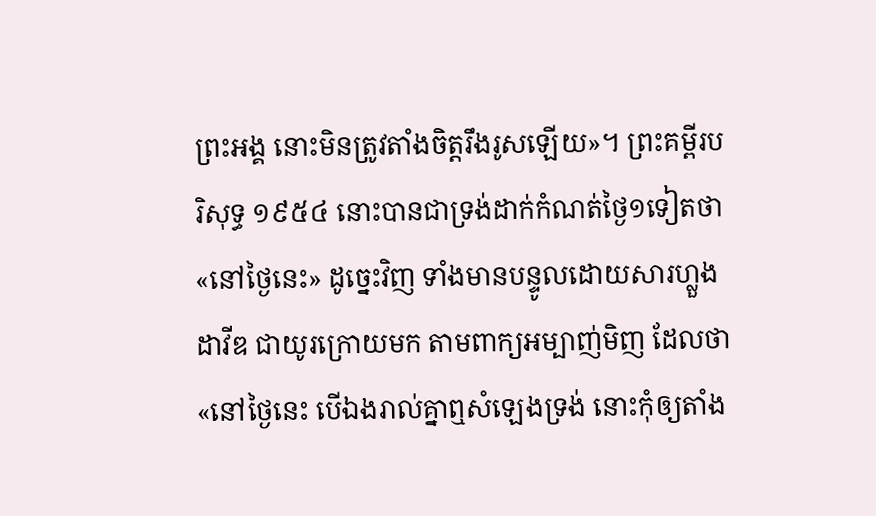ព្រះអង្គ នោះមិនត្រូវតាំងចិត្តរឹងរូសឡើយ»។ ព្រះគម្ពីរបរិសុទ្ធ ១៩៥៤ នោះបានជាទ្រង់ដាក់កំណត់ថ្ងៃ១ទៀតថា «នៅថ្ងៃនេះ» ដូច្នេះវិញ ទាំងមានបន្ទូលដោយសារហ្លួងដាវីឌ ជាយូរក្រោយមក តាមពាក្យអម្បាញ់មិញ ដែលថា «នៅថ្ងៃនេះ បើឯងរាល់គ្នាឮសំឡេងទ្រង់ នោះកុំឲ្យតាំង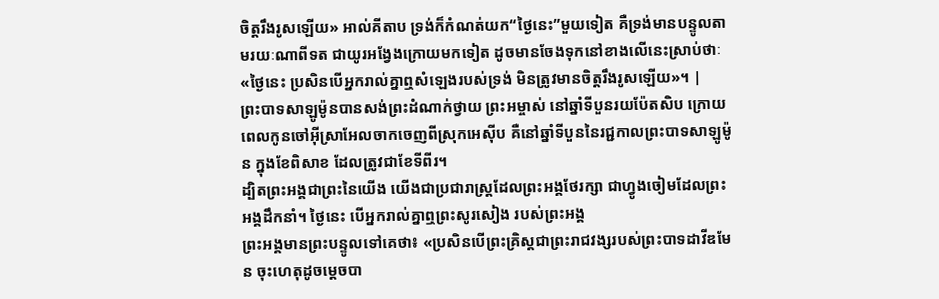ចិត្តរឹងរូសឡើយ» អាល់គីតាប ទ្រង់ក៏កំណត់យក“ថ្ងៃនេះ”មួយទៀត គឺទ្រង់មានបន្ទូលតាមរយៈណាពីទត ជាយូរអង្វែងក្រោយមកទៀត ដូចមានចែងទុកនៅខាងលើនេះស្រាប់ថាៈ «ថ្ងៃនេះ ប្រសិនបើអ្នករាល់គ្នាឮសំឡេងរបស់ទ្រង់ មិនត្រូវមានចិត្ដរឹងរូសឡើយ»។ |
ព្រះបាទសាឡូម៉ូនបានសង់ព្រះដំណាក់ថ្វាយ ព្រះអម្ចាស់ នៅឆ្នាំទីបួនរយប៉ែតសិប ក្រោយពេលកូនចៅអ៊ីស្រាអែលចាកចេញពីស្រុកអេស៊ីប គឺនៅឆ្នាំទីបួននៃរជ្ជកាលព្រះបាទសាឡូម៉ូន ក្នុងខែពិសាខ ដែលត្រូវជាខែទីពីរ។
ដ្បិតព្រះអង្គជាព្រះនៃយើង យើងជាប្រជារាស្ត្រដែលព្រះអង្គថែរក្សា ជាហ្វូងចៀមដែលព្រះអង្គដឹកនាំ។ ថ្ងៃនេះ បើអ្នករាល់គ្នាឮព្រះសូរសៀង របស់ព្រះអង្គ
ព្រះអង្គមានព្រះបន្ទូលទៅគេថា៖ «ប្រសិនបើព្រះគ្រិស្តជាព្រះរាជវង្សរបស់ព្រះបាទដាវីឌមែន ចុះហេតុដូចម្ដេចបា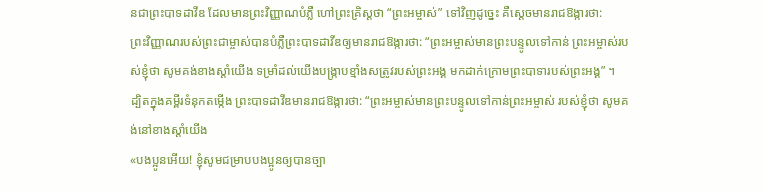នជាព្រះបាទដាវីឌ ដែលមានព្រះវិញ្ញាណបំភ្លឺ ហៅព្រះគ្រិស្តថា “ព្រះអម្ចាស់” ទៅវិញដូច្នេះ គឺស្ដេចមានរាជឱង្ការថា:
ព្រះវិញ្ញាណរបស់ព្រះជាម្ចាស់បានបំភ្លឺព្រះបាទដាវីឌឲ្យមានរាជឱង្ការថា: “ព្រះអម្ចាស់មានព្រះបន្ទូលទៅកាន់ ព្រះអម្ចាស់របស់ខ្ញុំថា សូមគង់ខាងស្ដាំយើង ទម្រាំដល់យើងបង្ក្រាបខ្មាំងសត្រូវរបស់ព្រះអង្គ មកដាក់ក្រោមព្រះបាទារបស់ព្រះអង្គ” ។
ដ្បិតក្នុងគម្ពីរទំនុកតម្កើង ព្រះបាទដាវីឌមានរាជឱង្ការថា: “ព្រះអម្ចាស់មានព្រះបន្ទូលទៅកាន់ព្រះអម្ចាស់ របស់ខ្ញុំថា សូមគង់នៅខាងស្ដាំយើង
«បងប្អូនអើយ! ខ្ញុំសូមជម្រាបបងប្អូនឲ្យបានច្បា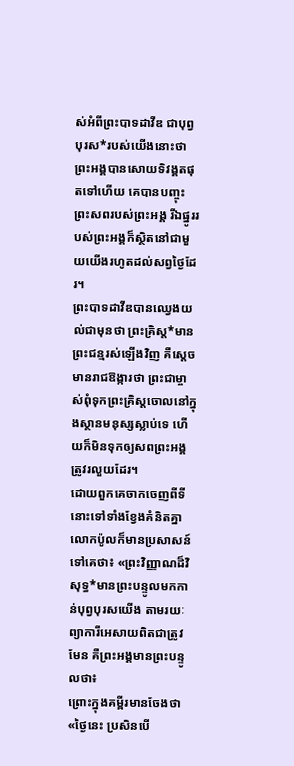ស់អំពីព្រះបាទដាវីឌ ជាបុព្វបុរស*របស់យើងនោះថា ព្រះអង្គបានសោយទិវង្គតផុតទៅហើយ គេបានបញ្ចុះព្រះសពរបស់ព្រះអង្គ រីឯផ្នូររបស់ព្រះអង្គក៏ស្ថិតនៅជាមួយយើងរហូតដល់សព្វថ្ងៃដែរ។
ព្រះបាទដាវីឌបានឈ្វេងយល់ជាមុនថា ព្រះគ្រិស្ត*មានព្រះជន្មរស់ឡើងវិញ គឺស្ដេចមានរាជឱង្ការថា ព្រះជាម្ចាស់ពុំទុកព្រះគ្រិស្តចោលនៅក្នុងស្ថានមនុស្សស្លាប់ទេ ហើយក៏មិនទុកឲ្យសពព្រះអង្គត្រូវរលួយដែរ។
ដោយពួកគេចាកចេញពីទីនោះទៅទាំងខ្វែងគំនិតគ្នា លោកប៉ូលក៏មានប្រសាសន៍ទៅគេថា៖ «ព្រះវិញ្ញាណដ៏វិសុទ្ធ*មានព្រះបន្ទូលមកកាន់បុព្វបុរសយើង តាមរយៈព្យាការីអេសាយពិតជាត្រូវមែន គឺព្រះអង្គមានព្រះបន្ទូលថា៖
ព្រោះក្នុងគម្ពីរមានចែងថា «ថ្ងៃនេះ ប្រសិនបើ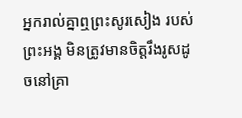អ្នករាល់គ្នាឮព្រះសូរសៀង របស់ព្រះអង្គ មិនត្រូវមានចិត្តរឹងរូសដូចនៅគ្រា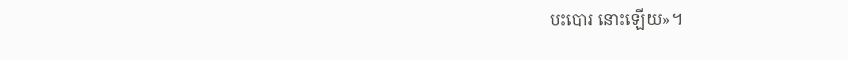បះបោរ នោះឡើយ»។